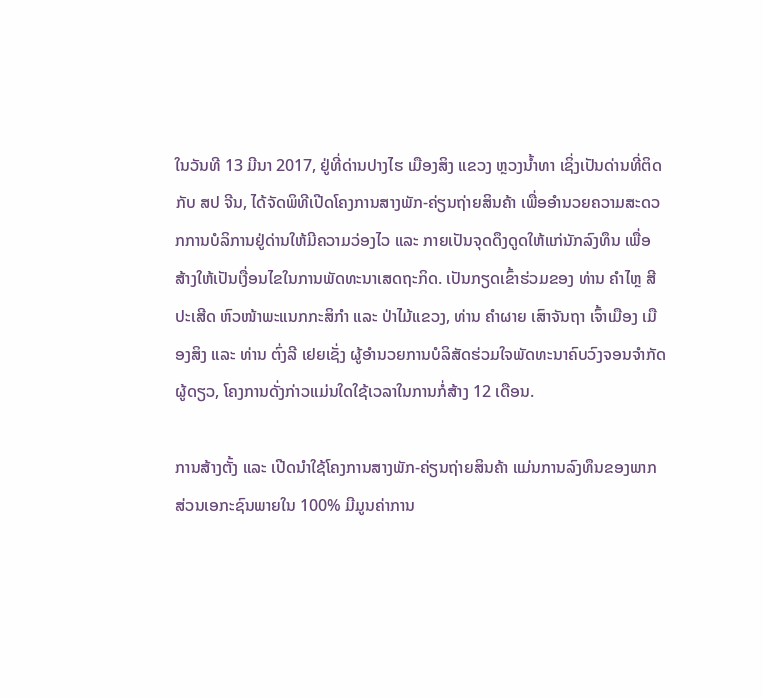ໃນວັນທີ 13 ມີນາ 2017, ຢູ່ທີ່ດ່ານປາງໄຮ ເມືອງສິງ ແຂວງ ຫຼວງນໍ້າທາ ເຊິ່ງເປັນດ່ານທີ່ຕິດກັບ ສປ ຈີນ, ໄດ້ຈັດພິທີເປີດໂຄງການສາງພັກ-ຄ່ຽນຖ່າຍສິນຄ້າ ເພື່ອອໍານວຍຄວາມສະດວກການບໍລິການຢູ່ດ່ານໃຫ້ມີຄວາມວ່ອງໄວ ແລະ ກາຍເປັນຈຸດດຶງດູດໃຫ້ແກ່ນັກລົງທຶນ ເພື່ອ ສ້າງໃຫ້ເປັນເງື່ອນໄຂໃນການພັດທະນາເສດຖະກິດ. ເປັນກຽດເຂົ້າຮ່ວມຂອງ ທ່ານ ຄໍາໄຫຼ ສີປະເສີດ ຫົວໜ້າພະແນກກະສິກໍາ ແລະ ປ່າໄມ້ແຂວງ, ທ່ານ ຄໍາຜາຍ ເສົາຈັນຖາ ເຈົ້າເມືອງ ເມືອງສິງ ແລະ ທ່ານ ຕົ່ງລີ ເຢຍເຊັ່ງ ຜູ້ອໍານວຍການບໍລິສັດຮ່ວມໃຈພັດທະນາຄົບວົງຈອນຈໍາກັດຜູ້ດຽວ, ໂຄງການດັ່ງກ່າວແມ່ນໃດໃຊ້ເວລາໃນການກໍ່ສ້າງ 12 ເດືອນ.

ການສ້າງຕັ້ງ ແລະ ເປີດນໍາໃຊ້ໂຄງການສາງພັກ-ຄ່ຽນຖ່າຍສິນຄ້າ ແມ່ນການລົງທຶນຂອງພາກສ່ວນເອກະຊົນພາຍໃນ 100% ມີມູນຄ່າການ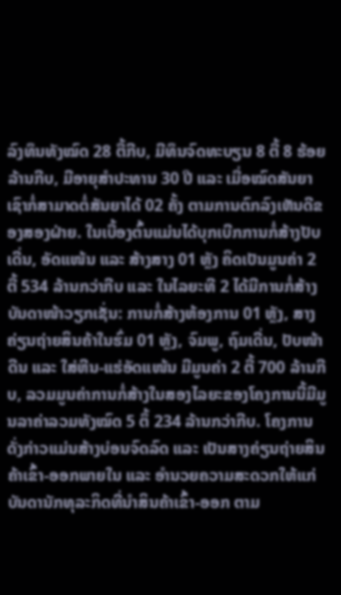ລົງທຶນທັງໝົດ 28 ຕື້ກີບ, ມີທຶນຈົດທະບຽນ 8 ຕື້ 8 ຮ້ອຍລ້ານກີບ, ມີອາຍຸສໍາປະທານ 30 ປີ ແລະ ເມື່ອໝົດສັນຍາເຊົາກໍ່ສາມາດຕໍ່ສັນຍາໄດ້ 02 ຄັ້ງ ຕາມການຕົກລົງເຫັນດີຂອງສອງຝ່າຍ. ໃນເບື້ອງຕົ້ນແມ່ນໄດ້ບຸກເບີກການກໍ່ສ້າງປັບເດີ່ນ, ອັດແໜ້ນ ແລະ ສ້າງສາງ 01 ຫຼັງ ຄິດເປັນມູນຄ່າ 2 ຕື້ 534 ລ້ານກວ່າກີບ ແລະ ໃນໄລຍະທີ 2 ໄດ້ມີການກໍ່ສ້າງບັນດາໜ້າວຽກເຊັ່ນ: ການກໍ່ສ້າງຫ້ອງການ 01 ຫຼັງ, ສາງຄ່ຽນຖ່າຍສິນຄ້າໃນຮົ່ມ 01 ຫຼັງ, ຈົມພູ, ຖົມເດີ່ນ, ປັບໜ້າດີນ ແລະ ໃສ່ຫີນ-ແຮ່ອັດແໜ້ນ ມີມູນຄ່າ 2 ຕື້ 700 ລ້ານກີບ, ລວມມູນຄ່າການກໍ່ສ້າງໃນສອງໄລຍະຂອງໂຄງການນີ້ມີມູນລາຄ່າລວມທັງໝົດ 5 ຕຶ້ 234 ລ້ານກວ່າກີບ. ໂຄງການດັ່ງກ່າວແມ່ນສ້າງບ່ອນຈົດລົດ ແລະ ເປັນສາງຄ່ຽນຖ່າຍສິນຄ້າເຂົ້າ-ອອກພາຍໃນ ແລະ ອໍານວຍຄວາມສະດວກໃຫ້ແກ່ບັນດານັກທຸລະກິດທີ່ນໍາສິນຄ້າເຂົ້າ-ອອກ ຕາມ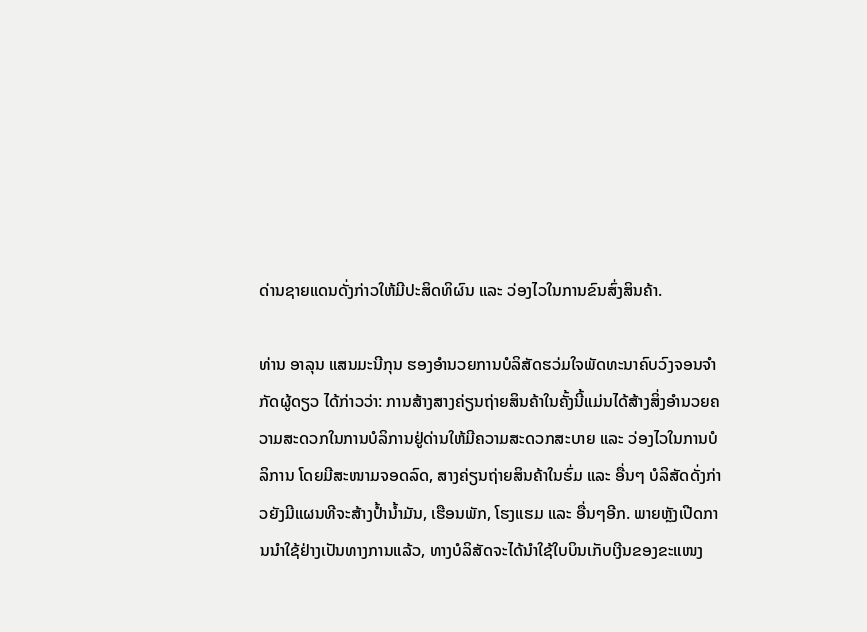ດ່ານຊາຍແດນດັ່ງກ່າວໃຫ້ມີປະສິດທິຜົນ ແລະ ວ່ອງໄວໃນການຂົນສົ່ງສິນຄ້າ.

ທ່ານ ອາລຸນ ແສນມະນີກຸນ ຮອງອໍານວຍການບໍລິສັດຮວ່ມໃຈພັດທະນາຄົບວົງຈອນຈໍາກັດຜູ້ດຽວ ໄດ້ກ່າວວ່າ: ການສ້າງສາງຄ່ຽນຖ່າຍສິນຄ້າໃນຄັ້ງນີ້ແມ່ນໄດ້ສ້າງສິ່ງອໍານວຍຄວາມສະດວກໃນການບໍລິການຢູ່ດ່ານໃຫ້ມີຄວາມສະດວກສະບາຍ ແລະ ວ່ອງໄວໃນການບໍລິການ ໂດຍມີສະໜາມຈອດລົດ, ສາງຄ່ຽນຖ່າຍສິນຄ້າໃນຮົ່ມ ແລະ ອື່ນໆ ບໍລິສັດດັ່ງກ່າວຍັງມີແຜນທີຈະສ້າງປໍ້ານໍ້າມັນ, ເຮືອນພັກ, ໂຮງແຮມ ແລະ ອື່ນໆອີກ. ພາຍຫຼັງເປີດການນໍາໃຊ້ຢ່າງເປັນທາງການແລ້ວ, ທາງບໍລິສັດຈະໄດ້ນໍາໃຊ້ໃບບິນເກັບເງີນຂອງຂະແໜງ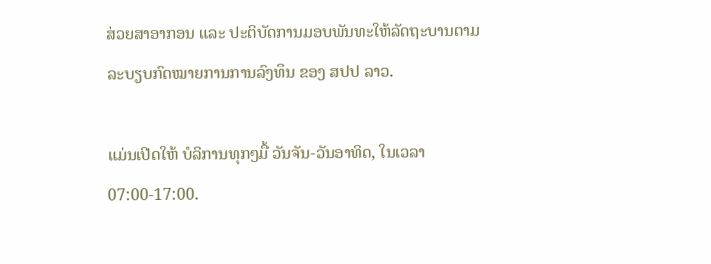ສ່ວຍສາອາກອນ ແລະ ປະຕິບັດການມອບພັນທະໃຫ້ລັດຖະບານຕາມລະບຽບກົດໝາຍການການລົງທຶນ ຂອງ ສປປ ລາວ.

ແມ່ນເປີດໃຫ້ ບໍລິການທຸກໆມື້ ວັນຈັນ-ວັນອາທິດ, ໃນເວລາ 07:00-17:00.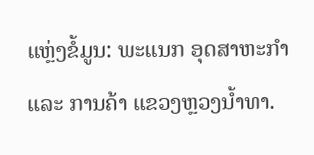ແຫຼ່ງຂໍ້ມູນ: ພະແນກ ອຸດສາຫະກຳ ແລະ ການຄ້າ ແຂວງຫຼວງນໍ້າທາ.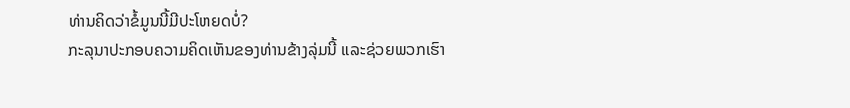ທ່ານຄິດວ່າຂໍ້ມູນນີ້ມີປະໂຫຍດບໍ່?
ກະລຸນາປະກອບຄວາມຄິດເຫັນຂອງທ່ານຂ້າງລຸ່ມນີ້ ແລະຊ່ວຍພວກເຮົາ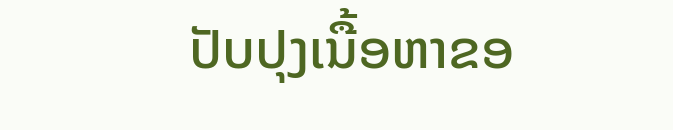ປັບປຸງເນື້ອຫາຂອ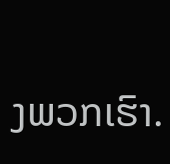ງພວກເຮົາ.